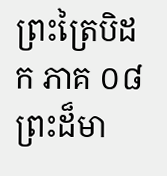ព្រះត្រៃបិដក ភាគ ០៨
ព្រះដ៏មា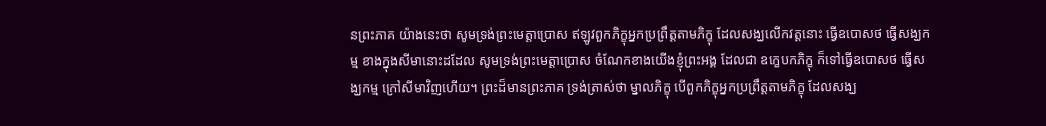នព្រះភាគ យ៉ាងនេះថា សូមទ្រង់ព្រះមេត្តាប្រោស ឥឡូវពួកភិក្ខុអ្នកប្រព្រឹត្តតាមភិក្ខុ ដែលសង្ឃលើកវត្តនោះ ធ្វើឧបោសថ ធ្វើសង្ឃកម្ម ខាងក្នុងសីមានោះដដែល សូមទ្រង់ព្រះមេត្តាប្រោស ចំណែកខាងយើងខ្ញុំព្រះអង្គ ដែលជា ឧក្ខេបកភិក្ខុ ក៏ទៅធ្វើឧបោសថ ធ្វើសង្ឃកម្ម ក្រៅសីមាវិញហើយ។ ព្រះដ៏មានព្រះភាគ ទ្រង់ត្រាស់ថា ម្នាលភិក្ខុ បើពួកភិក្ខុអ្នកប្រព្រឹត្តតាមភិក្ខុ ដែលសង្ឃ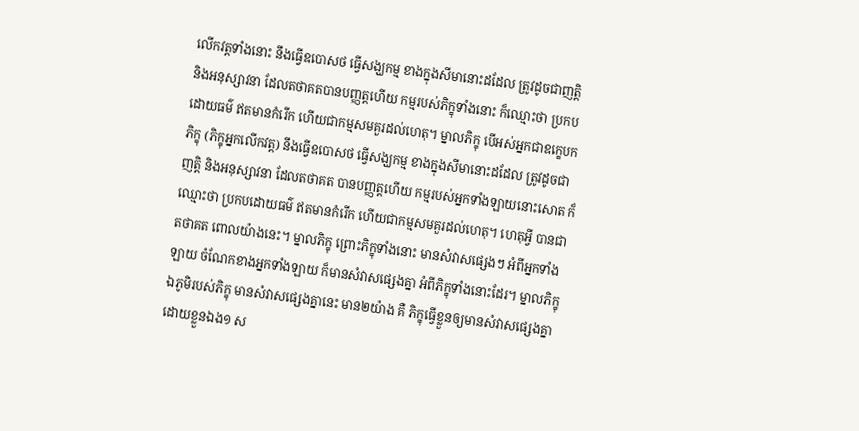លើកវត្តទាំងនោះ នឹងធ្វើឧបោសថ ធ្វើសង្ឃកម្ម ខាងក្នុងសីមានោះដដែល ត្រូវដូចជាញត្តិ និងអនុស្សាវនា ដែលតថាគតបានបញ្ញត្តហើយ កម្មរបស់ភិក្ខុទាំងនោះ ក៏ឈ្មោះថា ប្រកបដោយធម៌ ឥតមានកំរើក ហើយជាកម្មសមគួរដល់ហេតុ។ ម្នាលភិក្ខុ បើអស់អ្នកជាឧក្ខេបកភិក្ខុ (ភិក្ខុអ្នកលើកវត្ត) នឹងធ្វើឧបោសថ ធ្វើសង្ឃកម្ម ខាងក្នុងសីមានោះដដែល ត្រូវដូចជាញត្តិ និងអនុស្សាវនា ដែលតថាគត បានបញ្ញត្តហើយ កម្មរបស់អ្នកទាំងឡាយនោះសោត ក៏ឈ្មោះថា ប្រកបដោយធម៌ ឥតមានកំរើក ហើយជាកម្មសមគួរដល់ហេតុ។ ហេតុអ្វី បានជាតថាគត ពោលយ៉ាងនេះ។ ម្នាលភិក្ខុ ព្រោះភិក្ខុទាំងនោះ មានសំវាសផ្សេងៗ អំពីអ្នកទាំងឡាយ ចំណែកខាងអ្នកទាំងឡាយ ក៏មានសំវាសផ្សេងគ្នា អំពីភិក្ខុទាំងនោះដែរ។ ម្នាលភិក្ខុ ឯភូមិរបស់ភិក្ខុ មានសំវាសផ្សេងគ្នានេះ មាន២យ៉ាង គឺ ភិក្ខុធ្វើខ្លួនឲ្យមានសំវាសផ្សេងគ្នាដោយខ្លួនឯង១ ស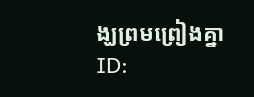ង្ឃព្រមព្រៀងគ្នា
ID: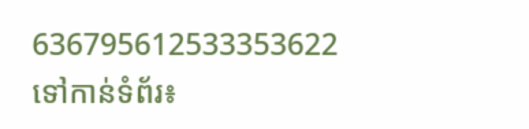636795612533353622
ទៅកាន់ទំព័រ៖